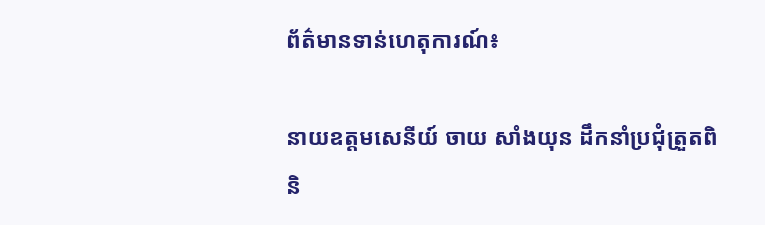ព័ត៌មានទាន់ហេតុការណ៍៖

នាយឧត្តមសេនីយ៍ ចាយ សាំងយុន ដឹកនាំប្រជុំត្រួតពិនិ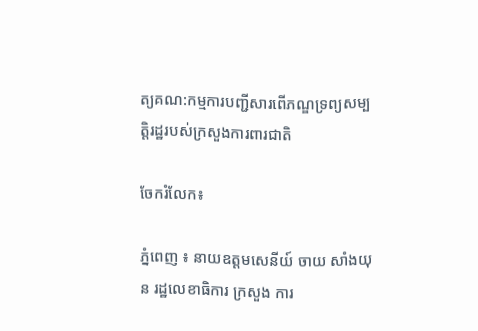ត្យគណ:កម្មការបញ្ជីសារពើភណ្ឌទ្រព្យសម្បត្តិរដ្ឋរបស់ក្រសួងការពារជាតិ

ចែករំលែក៖

ភ្នំពេញ ៖ នាយឧត្តមសេនីយ៍ ចាយ សាំងយុន រដ្ឋលេខាធិការ ក្រសួង ការ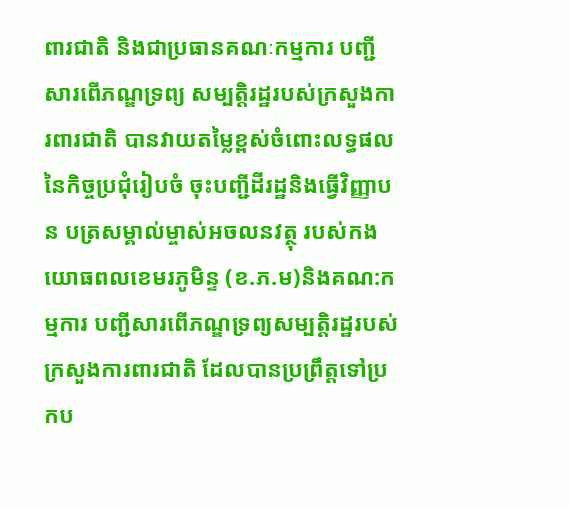ពារជាតិ និងជាប្រធានគណៈកម្មការ បញ្ជីសារពើភណ្ឌទ្រព្យ សម្បត្តិរដ្ឋរបស់ក្រសួងការពារជាតិ បានវាយតម្លៃខ្ពស់ចំពោះលទ្ធផលនៃកិច្ចប្រជុំរៀបចំ ចុះបញ្ជីដីរដ្ឋនិងធ្វើវិញ្ញាបន បត្រសម្គាល់ម្ចាស់អចលនវត្ថុ របស់កងយោធពលខេមរភូមិន្ទ (ខ.ភ.ម)និងគណ:កម្មការ បញ្ជីសារពើភណ្ឌទ្រព្យសម្បត្តិរដ្ឋរបស់ក្រសួងការពារជាតិ ដែលបានប្រព្រឹត្តទៅប្រកប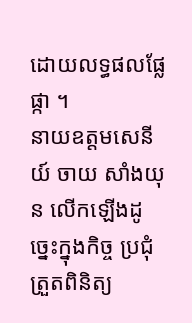ដោយលទ្ធផលផ្លែផ្កា ។                                                          នាយឧត្តមសេនីយ៍ ចាយ សាំងយុន លើកឡើងដូច្នេះក្នុងកិច្ច ប្រជុំត្រួតពិនិត្យ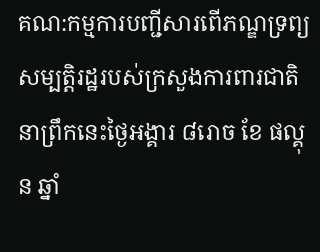គណ:កម្មការបញ្ជីសារពើភណ្ឌទ្រព្យសម្បត្តិរដ្ឋរបស់ក្រសួងការពារជាតិនាព្រឹកនេះថ្ងៃអង្គារ ៨រោច ខែ ផល្គុន ឆ្នាំ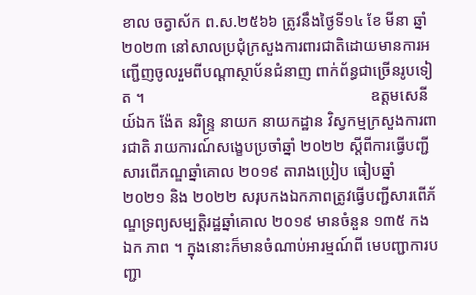ខាល ចត្វាស័ក ព.ស.២៥៦៦ ត្រូវនឹងថ្ងៃទី១៤ ខែ មីនា ឆ្នាំ ២០២៣ នៅសាលប្រជុំក្រសួងការពារជាតិដោយមានការអញ្ជើញចូលរួមពីបណ្ដាស្ថាប័នជំនាញ ពាក់ព័ន្ធជាច្រើនរូបទៀត ។                                                          ឧត្តមសេនីយ៍ឯក ង៉ែត នរិន្រ្ទ នាយក នាយកដ្ឋាន វិស្វកម្មក្រសួងការពារជាតិ រាយការណ៍សង្ខេបប្រចាំឆ្នាំ ២០២២ ស្ដីពីការធ្វើបញ្ជីសារពើភណ្ឌឆ្នាំគោល ២០១៩ តារាងប្រៀប ធៀបឆ្នាំ ២០២១ និង ២០២២ សរុបកងឯកភាពត្រូវធ្វើបញ្ជីសារពើភ័ណ្ឌទ្រព្យសម្បត្តិរដ្ឋឆ្នាំគោល ២០១៩ មានចំនួន ១៣៥ កងឯក ភាព ។ ក្នុងនោះក៏មានចំណាប់អារម្មណ៍ពី មេបញ្ជាការបញ្ជា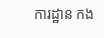ការដ្ឋាន កង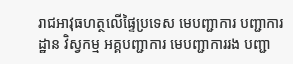រាជអាវុធហត្ថលើផ្ទៃប្រទេស មេបញ្ជាការ បញ្ជាការដ្ឋាន វិស្វកម្ម អគ្គបញ្ជាការ មេបញ្ជាការរង បញ្ជា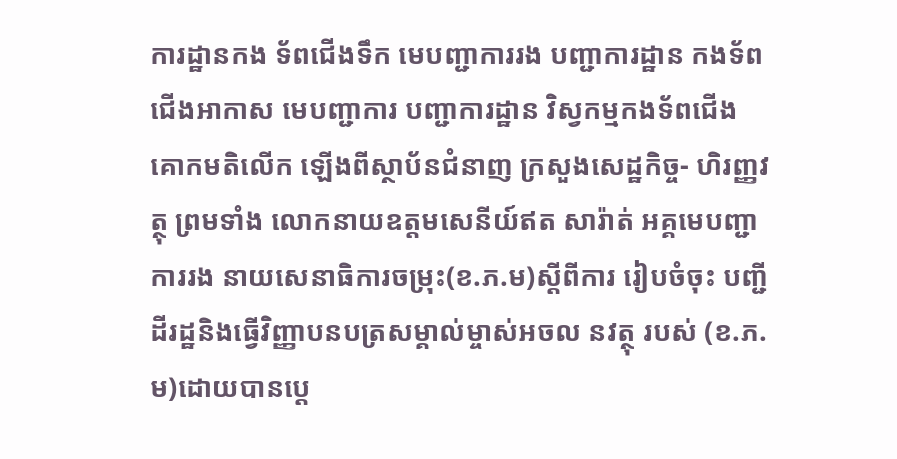ការដ្ឋានកង ទ័ពជើងទឹក មេបញ្ជាការរង បញ្ជាការដ្ឋាន កងទ័ពជើងអាកាស មេបញ្ជាការ បញ្ជាការដ្ឋាន វិស្វកម្មកងទ័ពជើង គោកមតិលើក ឡើងពីស្ថាប័នជំនាញ ក្រសួងសេដ្ឋកិច្ច- ហិរញ្ញវត្ថុ ព្រមទាំង លោកនាយឧត្តមសេនីយ៍ឥត សារ៉ាត់ អគ្គមេបញ្ជាការរង នាយសេនាធិការចម្រុះ(ខ.ភ.ម)ស្តីពីការ រៀបចំចុះ បញ្ជីដីរដ្ឋនិងធ្វើវិញ្ញាបនបត្រសម្គាល់ម្ចាស់អចល នវត្ថុ របស់ (ខ.ភ.ម)ដោយបានប្តេ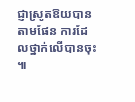ជ្ញាស្រូតឱយបានតាមផែន ការដែលថ្នាក់លើបានចុះ ៕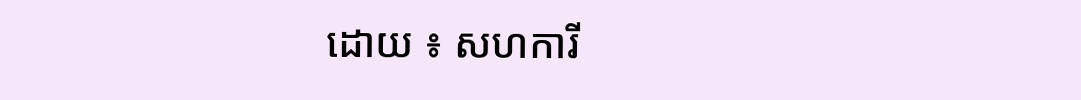ដោយ ៖ សហការី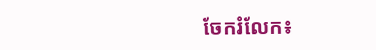ចែករំលែក៖